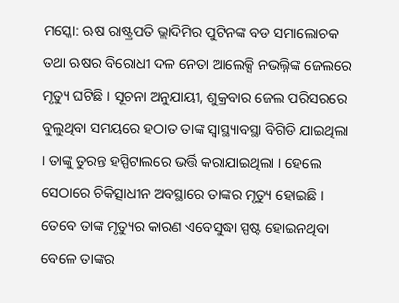ମସ୍କୋ: ଋଷ ରାଷ୍ଟ୍ରପତି ଭ୍ଲାଦିମିର ପୁଟିନଙ୍କ ବଡ ସମାଲୋଚକ ତଥା ଋଷର ବିରୋଧୀ ଦଳ ନେତା ଆଲେକ୍ସି ନଭଲ୍ନିଙ୍କ ଜେଲରେ ମୃତ୍ୟୁ ଘଟିଛି । ସୂଚନା ଅନୁଯାୟୀ, ଶୁକ୍ରବାର ଜେଲ ପରିସରରେ ବୁଲୁଥିବା ସମୟରେ ହଠାତ ତାଙ୍କ ସ୍ୱାସ୍ଥ୍ୟାବସ୍ଥା ବିଗିଡି ଯାଇଥିଲା । ତାଙ୍କୁ ତୁରନ୍ତ ହସ୍ପିଟାଲରେ ଭର୍ତ୍ତି କରାଯାଇଥିଲା । ହେଲେ ସେଠାରେ ଚିକିତ୍ସାଧୀନ ଅବସ୍ଥାରେ ତାଙ୍କର ମୃତ୍ୟୁ ହୋଇଛି । ତେବେ ତାଙ୍କ ମୃତ୍ୟୁର କାରଣ ଏବେସୁଦ୍ଧା ସ୍ପଷ୍ଟ ହୋଇନଥିବା ବେଳେ ତାଙ୍କର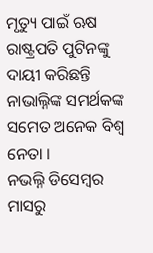ମୃତ୍ୟୁ ପାଇଁ ଋଷ ରାଷ୍ଟ୍ରପତି ପୁଟିନଙ୍କୁ ଦାୟୀ କରିଛନ୍ତି ନାଭାଲ୍ନିଙ୍କ ସମର୍ଥକଙ୍କ ସମେତ ଅନେକ ବିଶ୍ୱ ନେତା ।
ନଭଲ୍ନି ଡିସେମ୍ବର ମାସରୁ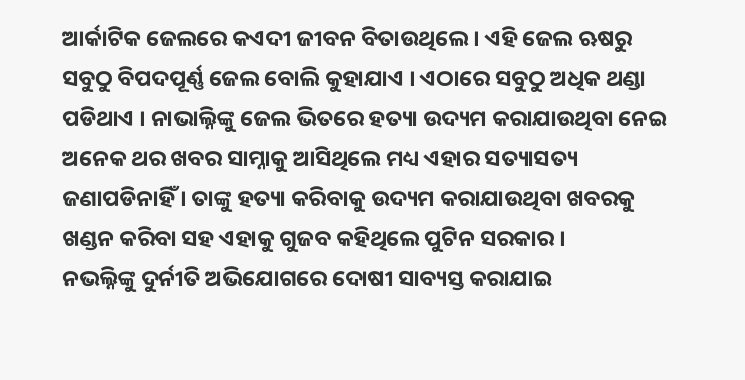ଆର୍କାଟିକ ଜେଲରେ କଏଦୀ ଜୀବନ ବିତାଉଥିଲେ । ଏହି ଜେଲ ଋଷରୁ ସବୁଠୁ ବିପଦପୂର୍ଣ୍ଣ ଜେଲ ବୋଲି କୁହାଯାଏ । ଏଠାରେ ସବୁଠୁ ଅଧିକ ଥଣ୍ଡା ପଡିଥାଏ । ନାଭାଲ୍ନିଙ୍କୁ ଜେଲ ଭିତରେ ହତ୍ୟା ଉଦ୍ୟମ କରାଯାଉଥିବା ନେଇ ଅନେକ ଥର ଖବର ସାମ୍ନାକୁ ଆସିଥିଲେ ମଧ୍ୟ ଏହାର ସତ୍ୟାସତ୍ୟ ଜଣାପଡିନାହିଁ । ତାଙ୍କୁ ହତ୍ୟା କରିବାକୁ ଉଦ୍ୟମ କରାଯାଉଥିବା ଖବରକୁ ଖଣ୍ଡନ କରିବା ସହ ଏହାକୁ ଗୁଜବ କହିଥିଲେ ପୁଟିନ ସରକାର ।
ନଭଲ୍ନିଙ୍କୁ ଦୁର୍ନୀତି ଅଭିଯୋଗରେ ଦୋଷୀ ସାବ୍ୟସ୍ତ କରାଯାଇ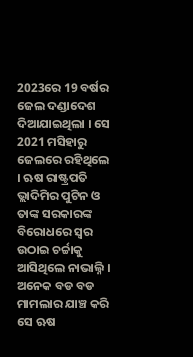2023ରେ 19 ବର୍ଷର ଜେଲ ଦଣ୍ଡାଦେଶ ଦିଆଯାଇଥିଲା । ସେ 2021 ମସିହାରୁ ଜେଲରେ ରହିଥିଲେ । ଋଷ ରାଷ୍ଟ୍ରପତି ଭ୍ଲାଦିମିର ପୁଟିନ ଓ ତାଙ୍କ ସରକାରଙ୍କ ବିରୋଧରେ ସ୍ୱର ଉଠାଇ ଚର୍ଚ୍ଚାକୁ ଆସିଥିଲେ ନାଭାଲ୍ନି । ଅନେକ ବଡ ବଡ ମାମଲାର ଯାଞ୍ଚ କରି ସେ ଋଷ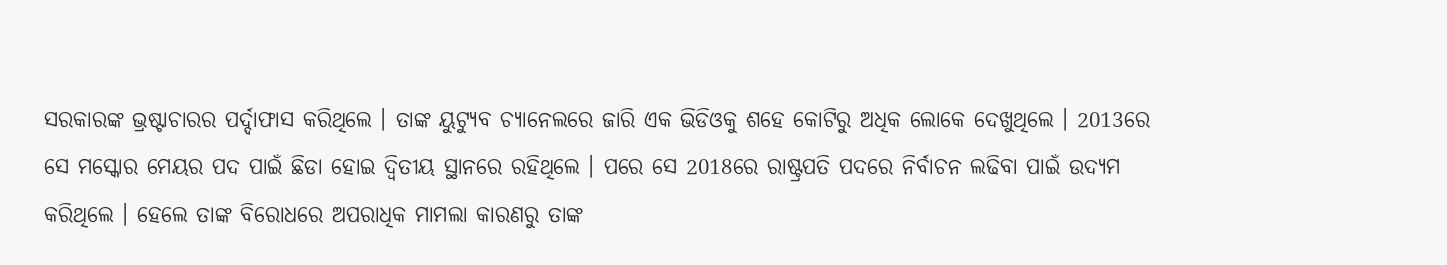ସରକାରଙ୍କ ଭ୍ରଷ୍ଟାଚାରର ପର୍ଦ୍ଦାଫାସ କରିଥିଲେ । ତାଙ୍କ ୟୁଟ୍ୟୁବ ଚ୍ୟାନେଲରେ ଜାରି ଏକ ଭିଡିଓକୁ ଶହେ କୋଟିରୁ ଅଧିକ ଲୋକେ ଦେଖୁଥିଲେ । 2013ରେ ସେ ମସ୍କୋର ମେୟର ପଦ ପାଇଁ ଛିଡା ହୋଇ ଦ୍ୱିତୀୟ ସ୍ଥାନରେ ରହିଥିଲେ । ପରେ ସେ 2018ରେ ରାଷ୍ଟ୍ରପତି ପଦରେ ନିର୍ବାଚନ ଲଢିବା ପାଇଁ ଉଦ୍ୟମ କରିଥିଲେ । ହେଲେ ତାଙ୍କ ବିରୋଧରେ ଅପରାଧିକ ମାମଲା କାରଣରୁ ତାଙ୍କ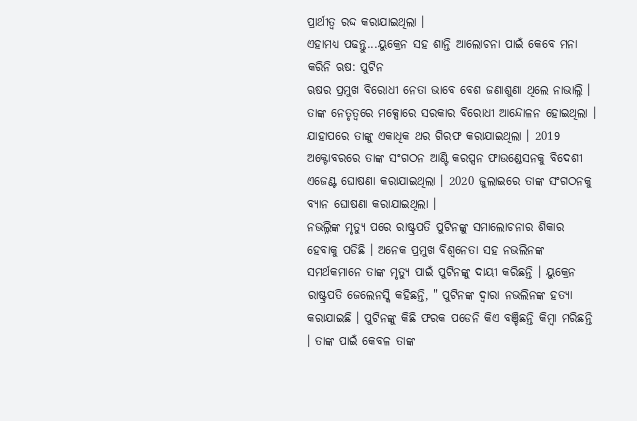ପ୍ରାର୍ଥୀତ୍ୱ ରଦ୍ଦ କରାଯାଇଥିଲା ।
ଏହାମଧ୍ୟ ପଢନ୍ତୁ...ୟୁକ୍ରେନ ସହ ଶାନ୍ତି ଆଲୋଚନା ପାଇଁ କେବେ ମନା କରିନି ଋଷ: ପୁଟିନ
ଋଷର ପ୍ରମୁଖ ବିରୋଧୀ ନେତା ଭାବେ ବେଶ ଜଣାଶୁଣା ଥିଲେ ନାଭାଲ୍ନି । ତାଙ୍କ ନେତୃତ୍ୱରେ ମକ୍ସୋରେ ସରକାର ବିରୋଧୀ ଆନ୍ଦୋଳନ ହୋଇଥିଲା । ଯାହାପରେ ତାଙ୍କୁ ଏକାଧିକ ଥର ଗିରଫ କରାଯାଇଥିଲା । 2019 ଅକ୍ଟୋବରରେ ତାଙ୍କ ସଂଗଠନ ଆଣ୍ଟି କରପ୍ସନ ଫାଉଣ୍ଡେସନକୁ ବିଦେଶୀ ଏଜେଣ୍ଟ ଘୋଷଣା କରାଯାଇଥିଲା । 2020 ଜୁଲାଇରେ ତାଙ୍କ ସଂଗଠନକୁ ବ୍ୟାନ ଘୋଷଣା କରାଯାଇଥିଲା ।
ନଭଲ୍ନିଙ୍କ ମୃତ୍ୟୁ ପରେ ରାଷ୍ଟ୍ରପତି ପୁଟିନଙ୍କୁ ସମାଲୋଚନାର ଶିକାର ହେବାକୁ ପଡିଛି । ଅନେକ ପ୍ରମୁଖ ବିଶ୍ୱନେତା ସହ ନଭଲିନଙ୍କ ସମର୍ଥକମାନେ ତାଙ୍କ ମୃତ୍ୟୁ ପାଇଁ ପୁଟିନଙ୍କୁ ଦାୟୀ କରିଛନ୍ତି । ୟୁକ୍ରେନ ରାଷ୍ଟ୍ରପତି ଜେଲେନସ୍କି କହିଛନ୍ତି, " ପୁଟିନଙ୍କ ଦ୍ୱାରା ନଭଲିନଙ୍କ ହତ୍ୟା କରାଯାଇଛି । ପୁଟିନଙ୍କୁ କିଛି ଫରକ ପଡେନି କିଏ ବଞ୍ଚିଛନ୍ତି କିମ୍ବା ମରିଛନ୍ତି । ତାଙ୍କ ପାଇଁ କେବଳ ତାଙ୍କ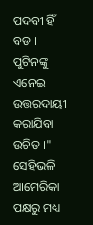ପଦବୀ ହିଁ ବଡ । ପୁଟିନଙ୍କୁ ଏନେଇ ଉତ୍ତରଦାୟୀ କରାଯିବା ଉଚିତ ।"
ସେହିଭଳି ଆମେରିକା ପକ୍ଷରୁ ମଧ୍ୟ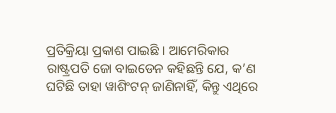ପ୍ରତିକ୍ରିୟା ପ୍ରକାଶ ପାଇଛି । ଆମେରିକାର ରାଷ୍ଟ୍ରପତି ଜୋ ବାଇଡେନ କହିଛନ୍ତି ଯେ, କ’ଣ ଘଟିଛି ତାହା ୱାଶିଂଟନ୍ ଜାଣିନାହିଁ, କିନ୍ତୁ ଏଥିରେ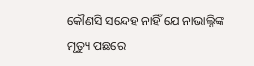କୌଣସି ସନ୍ଦେହ ନାହିଁ ଯେ ନାଭାଲ୍ନିଙ୍କ ମୃତ୍ୟୁ ପଛରେ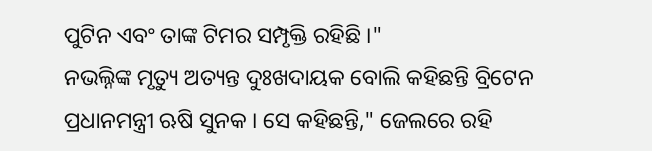ପୁଟିନ ଏବଂ ତାଙ୍କ ଟିମର ସମ୍ପୃକ୍ତି ରହିଛି ।"
ନଭଲ୍ନିଙ୍କ ମୃତ୍ୟୁ ଅତ୍ୟନ୍ତ ଦୁଃଖଦାୟକ ବୋଲି କହିଛନ୍ତି ବ୍ରିଟେନ ପ୍ରଧାନମନ୍ତ୍ରୀ ଋଷି ସୁନକ । ସେ କହିଛନ୍ତି," ଜେଲରେ ରହି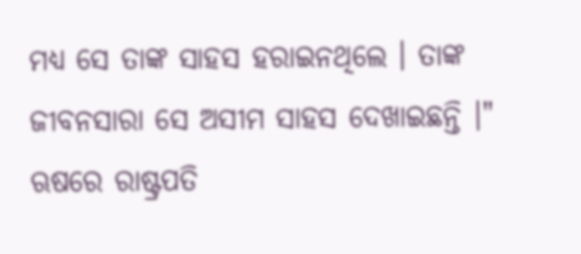ମଧ୍ୟ ସେ ତାଙ୍କ ସାହସ ହରାଇନଥିଲେ । ତାଙ୍କ ଜୀବନସାରା ସେ ଅସୀମ ସାହସ ଦେଖାଇଛନ୍ତି ।" ଋଷରେ ରାଷ୍ଟ୍ରପତି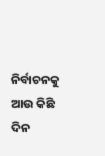ନିର୍ବାଚନକୁ ଆଉ କିଛି ଦିନ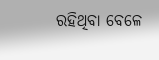ରହିଥିବା ବେଳେ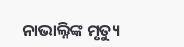ନାଭାଲ୍ନିଙ୍କ ମୃତ୍ୟୁ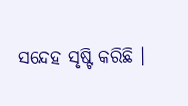ସନ୍ଦେହ ସୃଷ୍ଟି କରିଛି ।